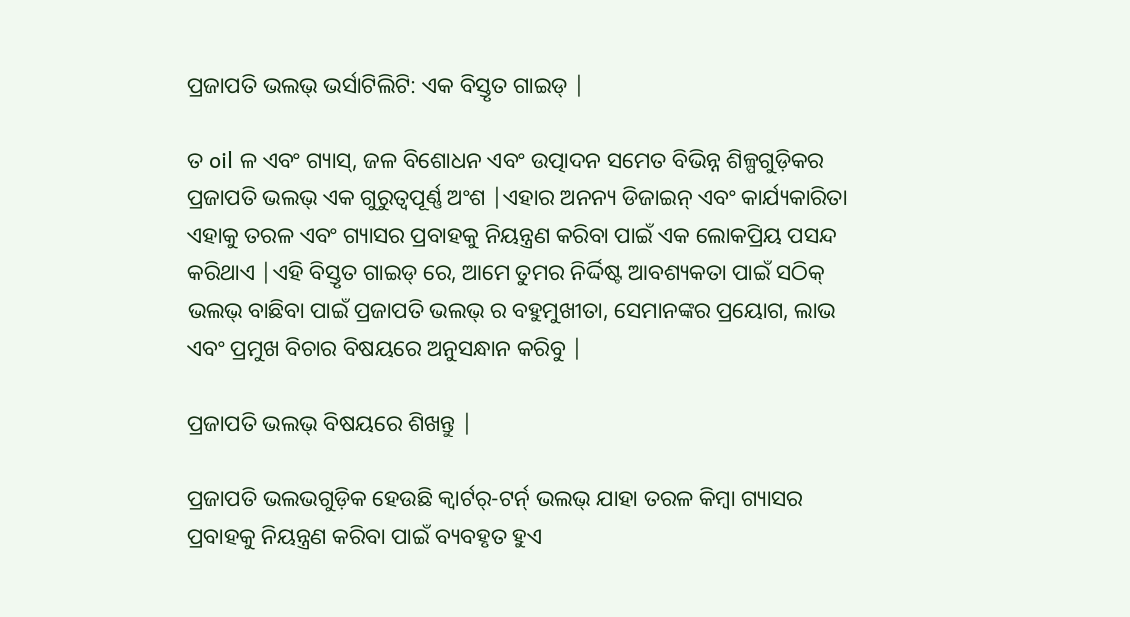ପ୍ରଜାପତି ଭଲଭ୍ ଭର୍ସାଟିଲିଟି: ଏକ ବିସ୍ତୃତ ଗାଇଡ୍ |

ତ oil ଳ ଏବଂ ଗ୍ୟାସ୍, ଜଳ ବିଶୋଧନ ଏବଂ ଉତ୍ପାଦନ ସମେତ ବିଭିନ୍ନ ଶିଳ୍ପଗୁଡ଼ିକର ପ୍ରଜାପତି ଭଲଭ୍ ଏକ ଗୁରୁତ୍ୱପୂର୍ଣ୍ଣ ଅଂଶ |ଏହାର ଅନନ୍ୟ ଡିଜାଇନ୍ ଏବଂ କାର୍ଯ୍ୟକାରିତା ଏହାକୁ ତରଳ ଏବଂ ଗ୍ୟାସର ପ୍ରବାହକୁ ନିୟନ୍ତ୍ରଣ କରିବା ପାଇଁ ଏକ ଲୋକପ୍ରିୟ ପସନ୍ଦ କରିଥାଏ |ଏହି ବିସ୍ତୃତ ଗାଇଡ୍ ରେ, ଆମେ ତୁମର ନିର୍ଦ୍ଦିଷ୍ଟ ଆବଶ୍ୟକତା ପାଇଁ ସଠିକ୍ ଭଲଭ୍ ବାଛିବା ପାଇଁ ପ୍ରଜାପତି ଭଲଭ୍ ର ବହୁମୁଖୀତା, ସେମାନଙ୍କର ପ୍ରୟୋଗ, ଲାଭ ଏବଂ ପ୍ରମୁଖ ବିଚାର ବିଷୟରେ ଅନୁସନ୍ଧାନ କରିବୁ |

ପ୍ରଜାପତି ଭଲଭ୍ ବିଷୟରେ ଶିଖନ୍ତୁ |

ପ୍ରଜାପତି ଭଲଭଗୁଡ଼ିକ ହେଉଛି କ୍ୱାର୍ଟର୍-ଟର୍ନ୍ ଭଲଭ୍ ଯାହା ତରଳ କିମ୍ବା ଗ୍ୟାସର ପ୍ରବାହକୁ ନିୟନ୍ତ୍ରଣ କରିବା ପାଇଁ ବ୍ୟବହୃତ ହୁଏ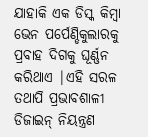ଯାହାକି ଏକ ଡିସ୍କ କିମ୍ବା ଭେନ ପର୍ପେଣ୍ଡିକୁଲାରକୁ ପ୍ରବାହ ଦିଗକୁ ଘୂର୍ଣ୍ଣନ କରିଥାଏ |ଏହି ସରଳ ତଥାପି ପ୍ରଭାବଶାଳୀ ଡିଜାଇନ୍ ନିୟନ୍ତ୍ରଣ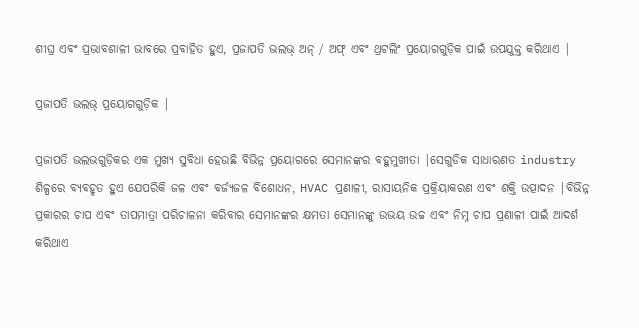ଶୀଘ୍ର ଏବଂ ପ୍ରଭାବଶାଳୀ ଭାବରେ ପ୍ରବାହିତ ହୁଏ, ପ୍ରଜାପତି ଭଲଭ୍ ଅନ୍ / ଅଫ୍ ଏବଂ ଥ୍ରଟଲିଂ ପ୍ରୟୋଗଗୁଡ଼ିକ ପାଇଁ ଉପଯୁକ୍ତ କରିଥାଏ |

ପ୍ରଜାପତି ଭଲଭ୍ ପ୍ରୟୋଗଗୁଡ଼ିକ |

ପ୍ରଜାପତି ଭଲଭଗୁଡ଼ିକର ଏକ ମୁଖ୍ୟ ସୁବିଧା ହେଉଛି ବିଭିନ୍ନ ପ୍ରୟୋଗରେ ସେମାନଙ୍କର ବହୁମୁଖୀତା |ସେଗୁଡିକ ସାଧାରଣତ industry ଶିଳ୍ପରେ ବ୍ୟବହୃତ ହୁଏ ଯେପରିକି ଜଳ ଏବଂ ବର୍ଜ୍ୟଜଳ ବିଶୋଧନ, HVAC ପ୍ରଣାଳୀ, ରାସାୟନିକ ପ୍ରକ୍ରିୟାକରଣ ଏବଂ ଶକ୍ତି ଉତ୍ପାଦନ |ବିଭିନ୍ନ ପ୍ରକାରର ଚାପ ଏବଂ ତାପମାତ୍ରା ପରିଚାଳନା କରିବାର ସେମାନଙ୍କର କ୍ଷମତା ସେମାନଙ୍କୁ ଉଭୟ ଉଚ୍ଚ ଏବଂ ନିମ୍ନ ଚାପ ପ୍ରଣାଳୀ ପାଇଁ ଆଦର୍ଶ କରିଥାଏ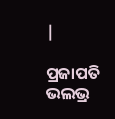|

ପ୍ରଜାପତି ଭଲଭ୍ର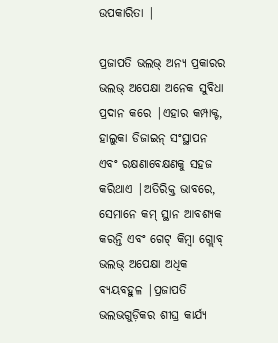ଉପକାରିତା |

ପ୍ରଜାପତି ଭଲଭ୍ ଅନ୍ୟ ପ୍ରକାରର ଭଲଭ୍ ଅପେକ୍ଷା ଅନେକ ସୁବିଧା ପ୍ରଦାନ କରେ |ଏହାର କମ୍ପାକ୍ଟ, ହାଲୁକା ଡିଜାଇନ୍ ସଂସ୍ଥାପନ ଏବଂ ରକ୍ଷଣାବେକ୍ଷଣକୁ ସହଜ କରିଥାଏ |ଅତିରିକ୍ତ ଭାବରେ, ସେମାନେ କମ୍ ସ୍ଥାନ ଆବଶ୍ୟକ କରନ୍ତି ଏବଂ ଗେଟ୍ କିମ୍ବା ଗ୍ଲୋବ୍ ଭଲଭ୍ ଅପେକ୍ଷା ଅଧିକ ବ୍ୟୟବହୁଳ |ପ୍ରଜାପତି ଭଲଭଗୁଡ଼ିକର ଶୀଘ୍ର କାର୍ଯ୍ୟ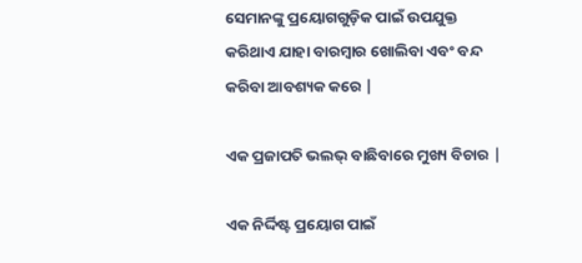ସେମାନଙ୍କୁ ପ୍ରୟୋଗଗୁଡ଼ିକ ପାଇଁ ଉପଯୁକ୍ତ କରିଥାଏ ଯାହା ବାରମ୍ବାର ଖୋଲିବା ଏବଂ ବନ୍ଦ କରିବା ଆବଶ୍ୟକ କରେ |

ଏକ ପ୍ରଜାପତି ଭଲଭ୍ ବାଛିବାରେ ମୁଖ୍ୟ ବିଚାର |

ଏକ ନିର୍ଦ୍ଦିଷ୍ଟ ପ୍ରୟୋଗ ପାଇଁ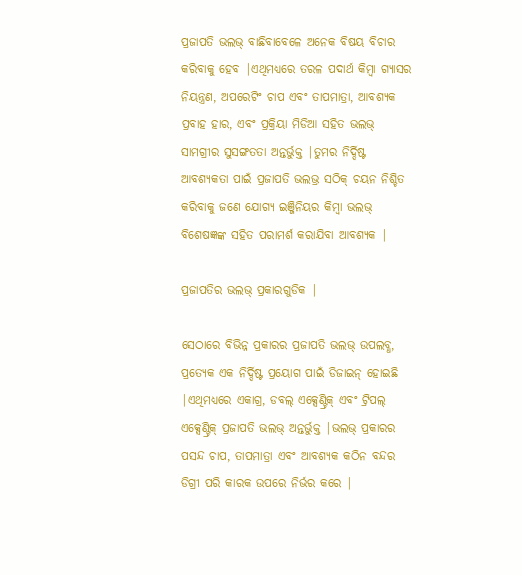ପ୍ରଜାପତି ଭଲଭ୍ ବାଛିବାବେଳେ ଅନେକ ବିଷୟ ବିଚାର କରିବାକୁ ହେବ |ଏଥିମଧ୍ୟରେ ତରଳ ପଦାର୍ଥ କିମ୍ବା ଗ୍ୟାସର ନିୟନ୍ତ୍ରଣ, ଅପରେଟିଂ ଚାପ ଏବଂ ତାପମାତ୍ରା, ଆବଶ୍ୟକ ପ୍ରବାହ ହାର, ଏବଂ ପ୍ରକ୍ରିୟା ମିଡିଆ ସହିତ ଭଲଭ୍ ସାମଗ୍ରୀର ସୁସଙ୍ଗତତା ଅନ୍ତର୍ଭୁକ୍ତ |ତୁମର ନିର୍ଦ୍ଦିଷ୍ଟ ଆବଶ୍ୟକତା ପାଇଁ ପ୍ରଜାପତି ଭଲଭ୍ର ସଠିକ୍ ଚୟନ ନିଶ୍ଚିତ କରିବାକୁ ଜଣେ ଯୋଗ୍ୟ ଇଞ୍ଜିନିୟର କିମ୍ବା ଭଲଭ୍ ବିଶେଷଜ୍ଞଙ୍କ ସହିତ ପରାମର୍ଶ କରାଯିବା ଆବଶ୍ୟକ |

ପ୍ରଜାପତିର ଭଲଭ୍ ପ୍ରକାରଗୁଡିକ |

ସେଠାରେ ବିଭିନ୍ନ ପ୍ରକାରର ପ୍ରଜାପତି ଭଲଭ୍ ଉପଲବ୍ଧ, ପ୍ରତ୍ୟେକ ଏକ ନିର୍ଦ୍ଦିଷ୍ଟ ପ୍ରୟୋଗ ପାଇଁ ଡିଜାଇନ୍ ହୋଇଛି |ଏଥିମଧ୍ୟରେ ଏକାଗ୍ର, ଡବଲ୍ ଏକ୍ସେଣ୍ଟ୍ରିକ୍ ଏବଂ ଟ୍ରିପଲ୍ ଏକ୍ସେଣ୍ଟ୍ରିକ୍ ପ୍ରଜାପତି ଭଲଭ୍ ଅନ୍ତର୍ଭୁକ୍ତ |ଭଲଭ୍ ପ୍ରକାରର ପସନ୍ଦ ଚାପ, ତାପମାତ୍ରା ଏବଂ ଆବଶ୍ୟକ କଠିନ ବନ୍ଦର ଡିଗ୍ରୀ ପରି କାରକ ଉପରେ ନିର୍ଭର କରେ |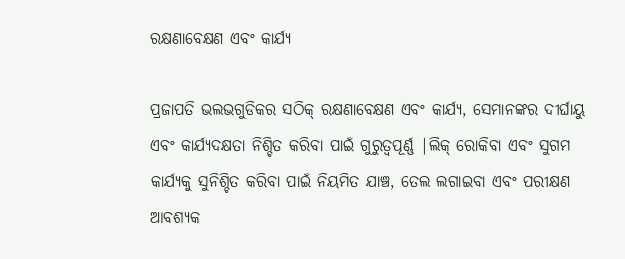ରକ୍ଷଣାବେକ୍ଷଣ ଏବଂ କାର୍ଯ୍ୟ

ପ୍ରଜାପତି ଭଲଭଗୁଡିକର ସଠିକ୍ ରକ୍ଷଣାବେକ୍ଷଣ ଏବଂ କାର୍ଯ୍ୟ, ସେମାନଙ୍କର ଦୀର୍ଘାୟୁ ଏବଂ କାର୍ଯ୍ୟଦକ୍ଷତା ନିଶ୍ଚିତ କରିବା ପାଇଁ ଗୁରୁତ୍ୱପୂର୍ଣ୍ଣ |ଲିକ୍ ରୋକିବା ଏବଂ ସୁଗମ କାର୍ଯ୍ୟକୁ ସୁନିଶ୍ଚିତ କରିବା ପାଇଁ ନିୟମିତ ଯାଞ୍ଚ, ତେଲ ଲଗାଇବା ଏବଂ ପରୀକ୍ଷଣ ଆବଶ୍ୟକ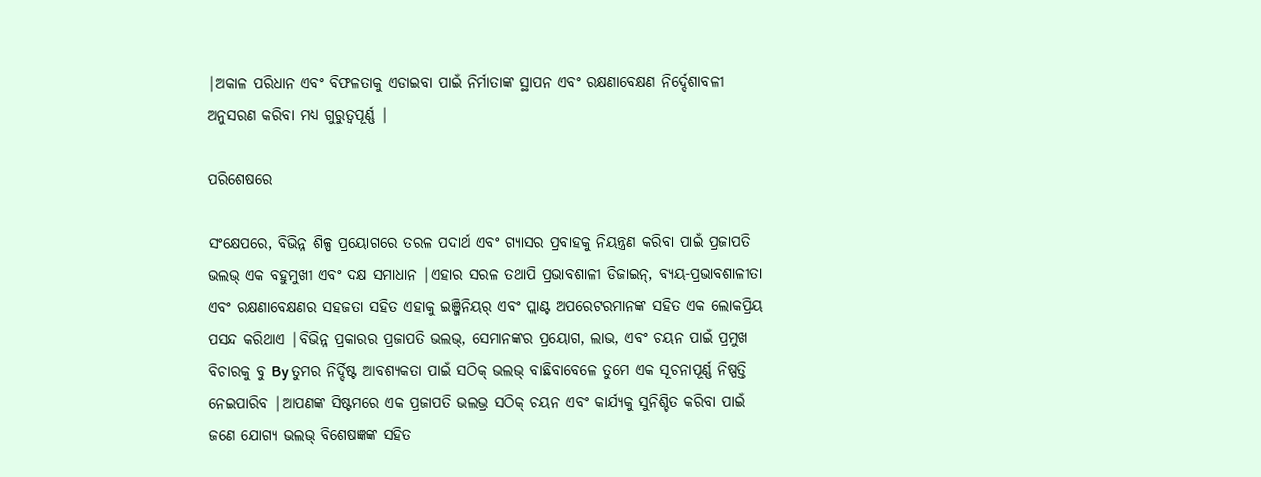|ଅକାଳ ପରିଧାନ ଏବଂ ବିଫଳତାକୁ ଏଡାଇବା ପାଇଁ ନିର୍ମାତାଙ୍କ ସ୍ଥାପନ ଏବଂ ରକ୍ଷଣାବେକ୍ଷଣ ନିର୍ଦ୍ଦେଶାବଳୀ ଅନୁସରଣ କରିବା ମଧ୍ୟ ଗୁରୁତ୍ୱପୂର୍ଣ୍ଣ |

ପରିଶେଷରେ

ସଂକ୍ଷେପରେ, ବିଭିନ୍ନ ଶିଳ୍ପ ପ୍ରୟୋଗରେ ତରଳ ପଦାର୍ଥ ଏବଂ ଗ୍ୟାସର ପ୍ରବାହକୁ ନିୟନ୍ତ୍ରଣ କରିବା ପାଇଁ ପ୍ରଜାପତି ଭଲଭ୍ ଏକ ବହୁମୁଖୀ ଏବଂ ଦକ୍ଷ ସମାଧାନ |ଏହାର ସରଳ ତଥାପି ପ୍ରଭାବଶାଳୀ ଡିଜାଇନ୍, ବ୍ୟୟ-ପ୍ରଭାବଶାଳୀତା ଏବଂ ରକ୍ଷଣାବେକ୍ଷଣର ସହଜତା ସହିତ ଏହାକୁ ଇଞ୍ଜିନିୟର୍ ଏବଂ ପ୍ଲାଣ୍ଟ ଅପରେଟରମାନଙ୍କ ସହିତ ଏକ ଲୋକପ୍ରିୟ ପସନ୍ଦ କରିଥାଏ |ବିଭିନ୍ନ ପ୍ରକାରର ପ୍ରଜାପତି ଭଲଭ୍, ସେମାନଙ୍କର ପ୍ରୟୋଗ, ଲାଭ, ଏବଂ ଚୟନ ପାଇଁ ପ୍ରମୁଖ ବିଚାରକୁ ବୁ By ତୁମର ନିର୍ଦ୍ଦିଷ୍ଟ ଆବଶ୍ୟକତା ପାଇଁ ସଠିକ୍ ଭଲଭ୍ ବାଛିବାବେଳେ ତୁମେ ଏକ ସୂଚନାପୂର୍ଣ୍ଣ ନିଷ୍ପତ୍ତି ନେଇପାରିବ |ଆପଣଙ୍କ ସିଷ୍ଟମରେ ଏକ ପ୍ରଜାପତି ଭଲଭ୍ର ସଠିକ୍ ଚୟନ ଏବଂ କାର୍ଯ୍ୟକୁ ସୁନିଶ୍ଚିତ କରିବା ପାଇଁ ଜଣେ ଯୋଗ୍ୟ ଭଲଭ୍ ବିଶେଷଜ୍ଞଙ୍କ ସହିତ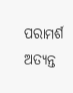ପରାମର୍ଶ ଅତ୍ୟନ୍ତ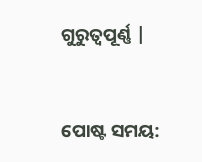ଗୁରୁତ୍ୱପୂର୍ଣ୍ଣ |


ପୋଷ୍ଟ ସମୟ: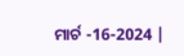ମାର୍ଚ -16-2024 |